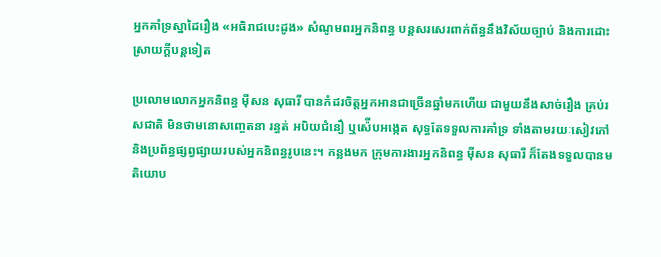អ្នកគាំទ្រស្នាដៃរឿង «អធិរាជបេះដូង» សំណូមពរអ្នកនិពន្ធ បន្តសរសេរពាក់ព័ន្ធនឹងវិស័យច្បាប់ និងការដោះស្រាយក្ដីបន្តទៀត

ប្រលោមលោកអ្នកនិពន្ធ មុីសន សុធារី បានកំដរចិត្តអ្នកអានជាច្រើនឆ្នាំមកហើយ ជាមួយនឹងសាច់រឿង គ្រប់រសជាតិ មិនថាមនោសញ្ចេតនា រន្ធត់ អបិយជំនឿ ឬស៉ើបអង្កេត សុទ្ធតែទទួលការគាំទ្រ ទាំងតាមរយៈសៀវភៅ និងប្រព័ន្ធផ្សព្វផ្សាយរបស់អ្នកនិពន្ធរូបនេះ។ កន្លងមក ក្រុមការងារអ្នកនិពន្ធ មុីសន សុធារី ក៏តែងទទួលបានមតិយោប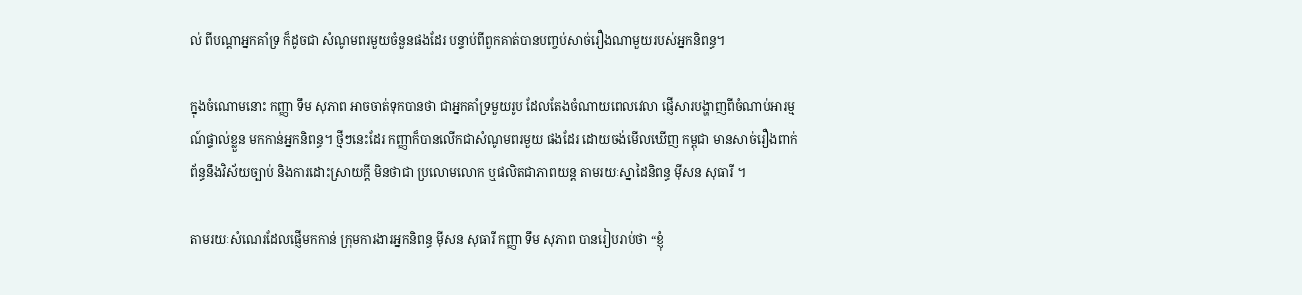ល់ ពីបណ្តាអ្នកគាំទ្រ ក៏ដូចជា សំណូមពរមួយចំនួនផងដែរ បន្ទាប់ពីពួកគាត់បានបញ្ចប់សាច់រឿងណាមួយរបស់អ្នកនិពន្ធ។

ក្នុងចំណោមនោះ កញ្ញា ទឹម សុភាព អាចចាត់ទុកបានថា ជាអ្នកគាំទ្រមួយរូប ដែលតែងចំណាយពេលវេលា ផ្ញើសារបង្ហាញពីចំណាប់អារម្មណ៍ផ្ទាល់ខ្លួន មកកាន់អ្នកនិពន្ធ។ ថ្មីៗនេះដែរ កញ្ញាក៏បានលើកជាសំណូមពរមួយ ផងដែរ ដោយចង់មើលឃើញ កម្ពុជា មានសាច់រឿងពាក់ព័ន្ធនឹងវិស័យច្បាប់ និងការដោះស្រាយក្តី មិនថាជា ប្រលោមលោក ឬផលិតជាភាពយន្ត តាមរយៈស្នាដៃនិពន្ធ មុីសន សុធារី ។

តាមរយៈសំណេរដែលផ្ញើមកកាន់ ក្រុមការងារអ្នកនិពន្ធ មុីសន សុធារី កញ្ញា ទឹម សុភាព បានរៀបរាប់ថា “ខ្ញុំ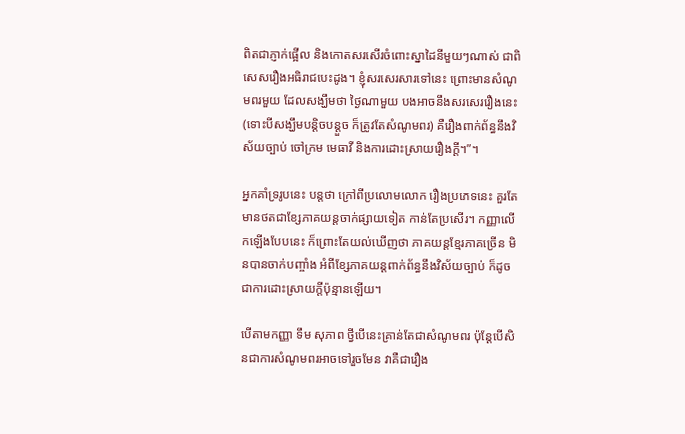ពិតជាភ្ញាក់ផ្អើល និងកោតសរសើរចំពោះស្នាដៃនីមួយៗណាស់ ជាពិសេសរឿងអធិរាជបេះដូង។ ខ្ញុំសរសេរសារទៅនេះ ព្រោះមានសំណូមពរមួយ ដែលសង្ឃឹមថា ថ្ងៃណាមួយ បងអាចនឹងសរសេររឿងនេះ (ទោះបីសង្ឃឹមបន្ដិចបន្ដួច ក៏ត្រូវតែសំណូមពរ) គឺរឿងពាក់ព័ន្ធនឹងវិស័យច្បាប់ ចៅក្រម មេធាវី និងការដោះស្រាយរឿងក្ដី។”។

អ្នកគាំទ្ររូបនេះ បន្តថា ក្រៅពីប្រលោមលោក រឿងប្រភេទនេះ គួរតែមានថតជាខ្សែភាគយន្ដចាក់ផ្សាយទៀត កាន់តែប្រសើរ។ កញ្ញាលើកឡើងបែបនេះ ក៏ព្រោះតែយល់ឃើញថា ភាគយន្ដខ្មែរភាគច្រើន មិនបានចាក់បញ្ចាំង អំពីខ្សែភាគយន្ដពាក់ព័ន្ធនឹងវិស័យច្បាប់ ក៏ដូចជាការដោះស្រាយក្តីប៉ុន្មានឡើយ។

បើតាមកញ្ញា ទឹម សុភាព ថ្វីបើនេះគ្រាន់តែជាសំណូមពរ ប៉ុន្ដែបើសិនជាការសំណូមពរអាចទៅរួចមែន វាគឺជារឿង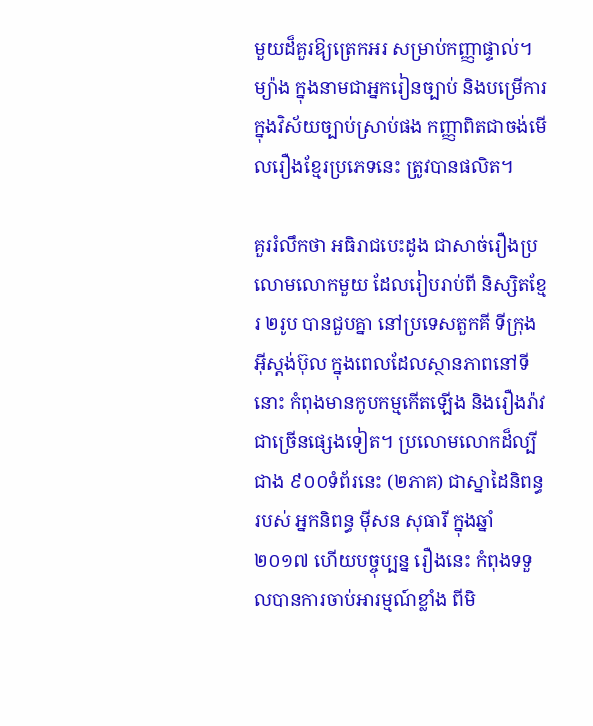មួយដ៏គួរឱ្យត្រេកអរ សម្រាប់កញ្ញាផ្ទាល់។ ម្យ៉ាង ក្នុងនាមជាអ្នករៀនច្បាប់ និងបម្រើការ ក្នុងវិស័យច្បាប់ស្រាប់ផង កញ្ញាពិតជាចង់មើលរឿងខ្មែរប្រភេទនេះ ត្រូវបានផលិត។

គួររំលឹកថា អធិរាជបេះដូង ជាសាច់រឿងប្រលោមលោកមួយ ដែលរៀបរាប់ពី និស្សិតខ្មែរ ២រូប បានជួបគ្នា នៅប្រទេសតួកគី ទីក្រុងអុីស្តង់ប៊ុល ក្នុងពេលដែលស្ថានភាពនៅទីនោះ កំពុងមានកូបកម្មកើតឡើង និងរឿងរ៉ាវ ជាច្រើនផ្សេងទៀត។ ប្រលោមលោកដ៏ល្បីជាង ៩០០ទំព័រនេះ (២ភាគ) ជាស្នាដៃនិពន្ធរបស់ អ្នកនិពន្ធ មុីសន សុធារី ក្នុងឆ្នាំ២០១៧ ហើយបច្ចុប្បន្ន រឿងនេះ កំពុងទទួលបានការចាប់អារម្មណ៍ខ្លាំង ពីមិ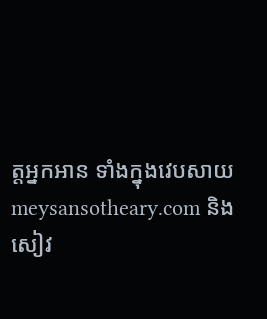ត្តអ្នកអាន ទាំងក្នុងវេបសាយ meysansotheary.com និងសៀវ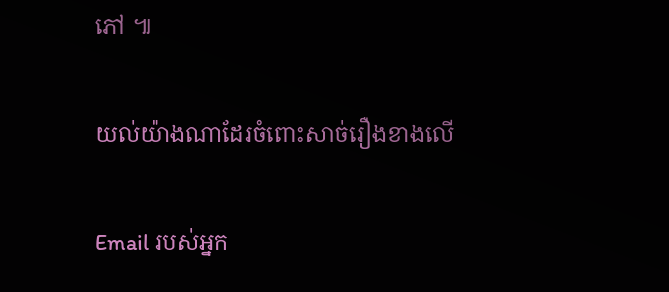ភៅ ៕

យល់យ៉ាងណាដែរចំពោះសាច់រឿងខាងលើ

Email របស់អ្នក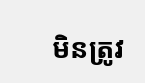មិនត្រូវ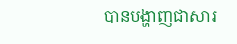បានបង្ហាញជាសារ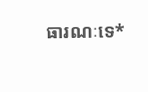ធារណៈទេ*